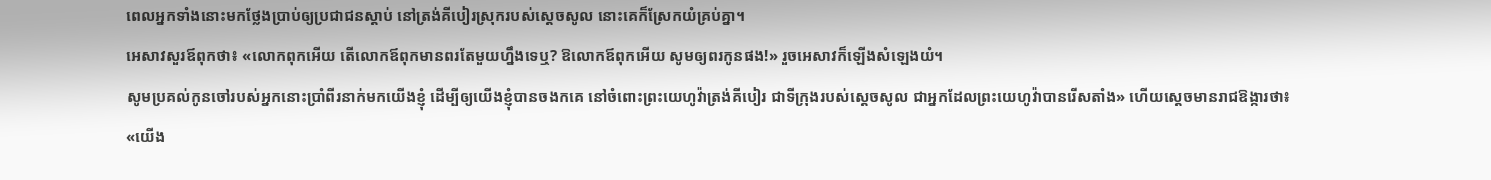ពេលអ្នកទាំងនោះមកថ្លែងប្រាប់ឲ្យប្រជាជនស្តាប់ នៅត្រង់គីបៀរស្រុករបស់ស្ដេចសូល នោះគេក៏ស្រែកយំគ្រប់គ្នា។
អេសាវសួរឪពុកថា៖ «លោកពុកអើយ តើលោកឪពុកមានពរតែមួយហ្នឹងទេឬ? ឱលោកឪពុកអើយ សូមឲ្យពរកូនផង!» រួចអេសាវក៏ឡើងសំឡេងយំ។
សូមប្រគល់កូនចៅរបស់អ្នកនោះប្រាំពីរនាក់មកយើងខ្ញុំ ដើម្បីឲ្យយើងខ្ញុំបានចងកគេ នៅចំពោះព្រះយេហូវ៉ាត្រង់គីបៀរ ជាទីក្រុងរបស់ស្ដេចសូល ជាអ្នកដែលព្រះយេហូវ៉ាបានរើសតាំង» ហើយស្តេចមានរាជឱង្ការថា៖ «យើង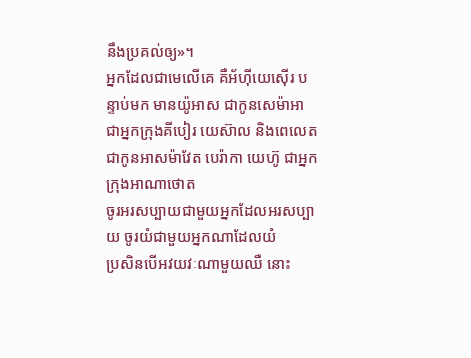នឹងប្រគល់ឲ្យ»។
អ្នកដែលជាមេលើគេ គឺអ័ហ៊ីយេស៊ើរ បន្ទាប់មក មានយ៉ូអាស ជាកូនសេម៉ាអា ជាអ្នកក្រុងគីបៀរ យេស៊ាល និងពេលេត ជាកូនអាសម៉ាវែត បេរ៉ាកា យេហ៊ូ ជាអ្នកក្រុងអាណាថោត
ចូរអរសប្បាយជាមួយអ្នកដែលអរសប្បាយ ចូរយំជាមួយអ្នកណាដែលយំ
ប្រសិនបើអវយវៈណាមួយឈឺ នោះ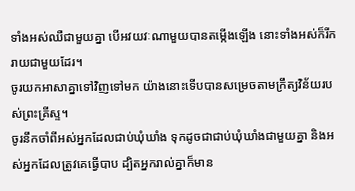ទាំងអស់ឈឺជាមួយគ្នា បើអវយវៈណាមួយបានតម្កើងឡើង នោះទាំងអស់ក៏រីករាយជាមួយដែរ។
ចូរយកអាសាគ្នាទៅវិញទៅមក យ៉ាងនោះទើបបានសម្រេចតាមក្រឹត្យវិន័យរបស់ព្រះគ្រីស្ទ។
ចូរនឹកចាំពីអស់អ្នកដែលជាប់ឃុំឃាំង ទុកដូចជាជាប់ឃុំឃាំងជាមួយគ្នា និងអស់អ្នកដែលត្រូវគេធ្វើបាប ដ្បិតអ្នករាល់គ្នាក៏មាន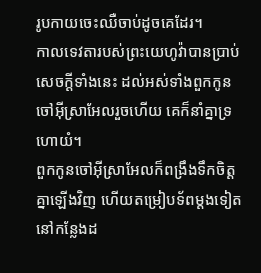រូបកាយចេះឈឺចាប់ដូចគេដែរ។
កាលទេវតារបស់ព្រះយេហូវ៉ាបានប្រាប់សេចក្ដីទាំងនេះ ដល់អស់ទាំងពួកកូនចៅអ៊ីស្រាអែលរួចហើយ គេក៏នាំគ្នាទ្រហោយំ។
ពួកកូនចៅអ៊ីស្រាអែលក៏ពង្រឹងទឹកចិត្តគ្នាឡើងវិញ ហើយតម្រៀបទ័ពម្តងទៀត នៅកន្លែងដ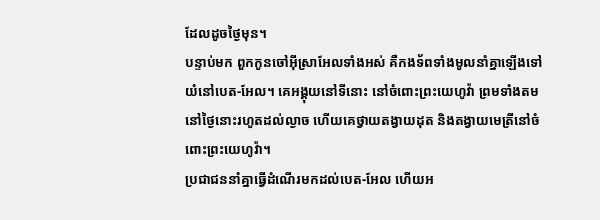ដែលដូចថ្ងៃមុន។
បន្ទាប់មក ពួកកូនចៅអ៊ីស្រាអែលទាំងអស់ គឺកងទ័ពទាំងមូលនាំគ្នាឡើងទៅយំនៅបេត-អែល។ គេអង្គុយនៅទីនោះ នៅចំពោះព្រះយេហូវ៉ា ព្រមទាំងតមនៅថ្ងៃនោះរហូតដល់ល្ងាច ហើយគេថ្វាយតង្វាយដុត និងតង្វាយមេត្រីនៅចំពោះព្រះយេហូវ៉ា។
ប្រជាជននាំគ្នាធ្វើដំណើរមកដល់បេត-អែល ហើយអ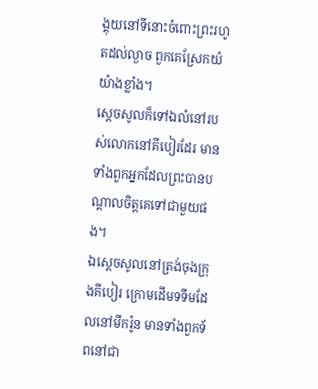ង្គុយនៅទីនោះចំពោះព្រះរហូតដល់ល្ងាច ពួកគេស្រែកយំយ៉ាងខ្លាំង។
ស្ដេចសូលក៏ទៅឯលំនៅរបស់លោកនៅគីបៀរដែរ មានទាំងពួកអ្នកដែលព្រះបានបណ្ដាលចិត្តគេទៅជាមួយផង។
ឯស្ដេចសូលនៅត្រង់ចុងក្រុងគីបៀរ ក្រោមដើមទទឹមដែលនៅមីករ៉ូន មានទាំងពួកទ័ពនៅជា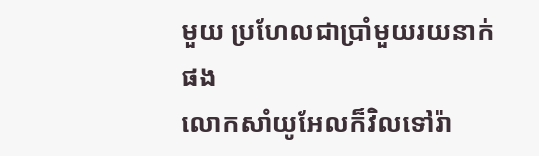មួយ ប្រហែលជាប្រាំមួយរយនាក់ផង
លោកសាំយូអែលក៏វិលទៅរ៉ា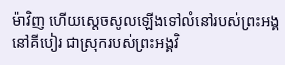ម៉ាវិញ ហើយស្ដេចសូលឡើងទៅលំនៅរបស់ព្រះអង្គនៅគីបៀរ ជាស្រុករបស់ព្រះអង្គវិ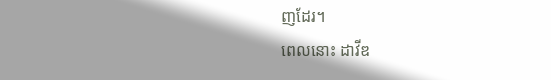ញដែរ។
ពេលនោះ ដាវីឌ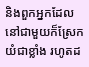និងពួកអ្នកដែលនៅជាមួយក៏ស្រែកយំជាខ្លាំង រហូតដ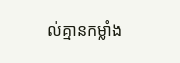ល់គ្មានកម្លាំង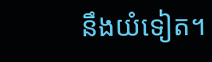នឹងយំទៀត។